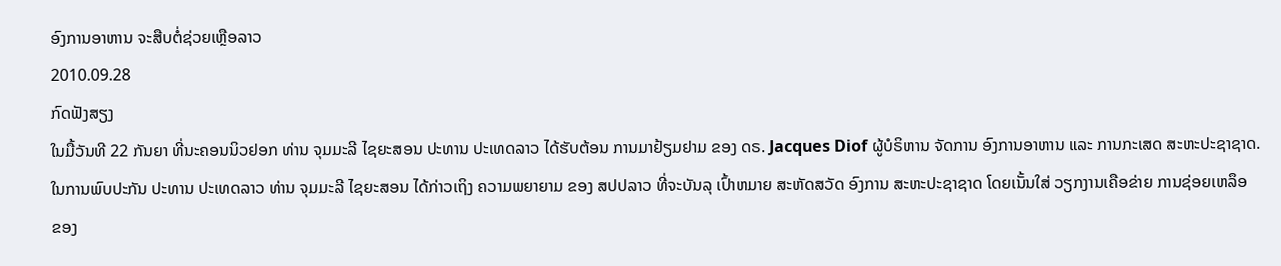ອົງການອາຫານ ຈະສືບຕໍ່ຊ່ວຍເຫຼືອລາວ
2010.09.28
ກົດຟັງສຽງ
ໃນມື້ວັນທີ 22 ກັນຍາ ທີ່ນະຄອນນິວຢອກ ທ່ານ ຈຸມມະລີ ໄຊຍະສອນ ປະທານ ປະເທດລາວ ໄດ້ຮັບຕ້ອນ ການມາຢ້ຽມຢາມ ຂອງ ດຣ. Jacques Diof ຜູ້ບໍຣິຫານ ຈັດການ ອົງການອາຫານ ແລະ ການກະເສດ ສະຫະປະຊາຊາດ.
ໃນການພົບປະກັນ ປະທານ ປະເທດລາວ ທ່ານ ຈຸມມະລີ ໄຊຍະສອນ ໄດ້ກ່າວເຖິງ ຄວາມພຍາຍາມ ຂອງ ສປປລາວ ທີ່ຈະບັນລຸ ເປົ້າຫມາຍ ສະຫັດສວັດ ອົງການ ສະຫະປະຊາຊາດ ໂດຍເນັ້ນໃສ່ ວຽກງານເຄືອຂ່າຍ ການຊ່ອຍເຫລຶອ ຂອງ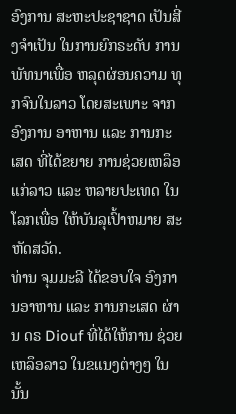ອົງການ ສະຫະປະຊາຊາດ ເປັນສີ່ງຈຳເປັນ ໃນການຍົກຣະດັບ ການພັທນາເພື່ອ ຫລຸດຜ່ອນຄວາມ ທຸກຈົນໃນລາວ ໂດຍສະເພາະ ຈາກອົງການ ອາຫານ ແລະ ການກະເສດ ທີ່ໄດ້ຂຍາຍ ການຊ່ວຍເຫລຶອແກ່ລາວ ແລະ ຫລາຍປະເທດ ໃນໂລກເພື່ອ ໃຫ້ບັນລຸເປົ້າຫມາຍ ສະຫັດສວັດ.
ທ່ານ ຈຸມມະລີ ໄດ້ຂອບໃຈ ອົງການອາຫານ ແລະ ການກະເສດ ຜ່ານ ດຣ Diouf ທີ່ໄດ້ໃຫ້ການ ຊ່ວຍເຫລຶອລາວ ໃນຂແນງຕ່າງໆ ໃນນັ້ນ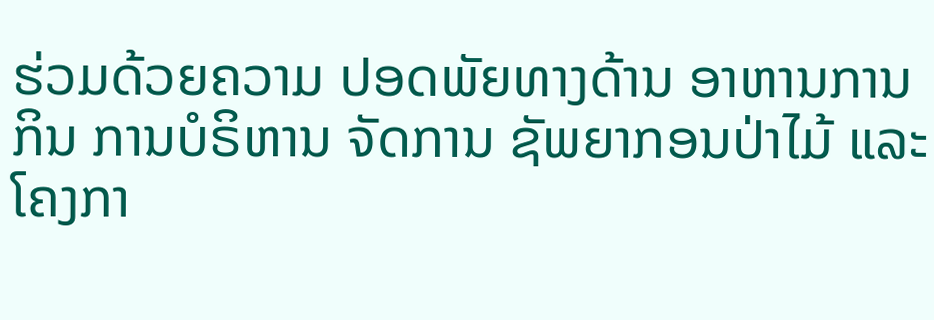ຮ່ວມດ້ວຍຄວາມ ປອດພັຍທາງດ້ານ ອາຫານການກິນ ການບໍຣິຫານ ຈັດການ ຊັພຍາກອນປ່າໄມ້ ແລະໂຄງກາ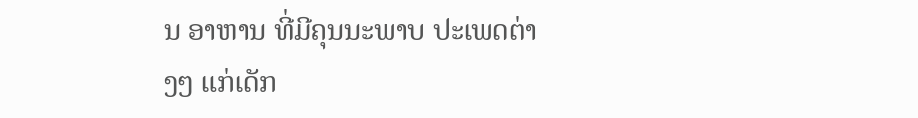ນ ອາຫານ ທີ່ມີຄຸນນະພາບ ປະເພດຕ່າງໆ ແກ່ເດັກ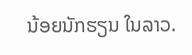ນ້ອຍນັກຮຽນ ໃນລາວ.